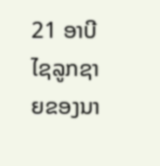21 ອາບີໄຊລູກຊາຍຂອງນາ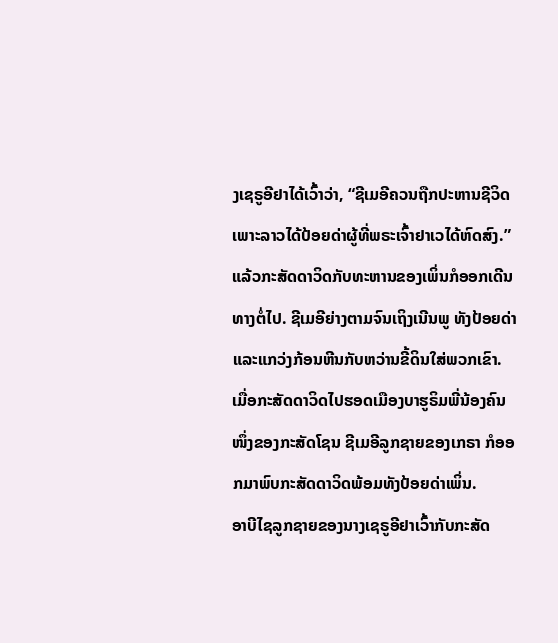ງເຊຣູອີຢາໄດ້ເວົ້າວ່າ, “ຊີເມອີຄວນຖືກປະຫານຊີວິດ ເພາະລາວໄດ້ປ້ອຍດ່າຜູ້ທີ່ພຣະເຈົ້າຢາເວໄດ້ຫົດສົງ.”
ແລ້ວກະສັດດາວິດກັບທະຫານຂອງເພິ່ນກໍອອກເດີນທາງຕໍ່ໄປ. ຊີເມອີຍ່າງຕາມຈົນເຖິງເນີນພູ ທັງປ້ອຍດ່າແລະແກວ່ງກ້ອນຫີນກັບຫວ່ານຂີ້ດິນໃສ່ພວກເຂົາ.
ເມື່ອກະສັດດາວິດໄປຮອດເມືອງບາຮູຣິມພີ່ນ້ອງຄົນໜຶ່ງຂອງກະສັດໂຊນ ຊີເມອີລູກຊາຍຂອງເກຣາ ກໍອອກມາພົບກະສັດດາວິດພ້ອມທັງປ້ອຍດ່າເພິ່ນ.
ອາບີໄຊລູກຊາຍຂອງນາງເຊຣູອີຢາເວົ້າກັບກະສັດ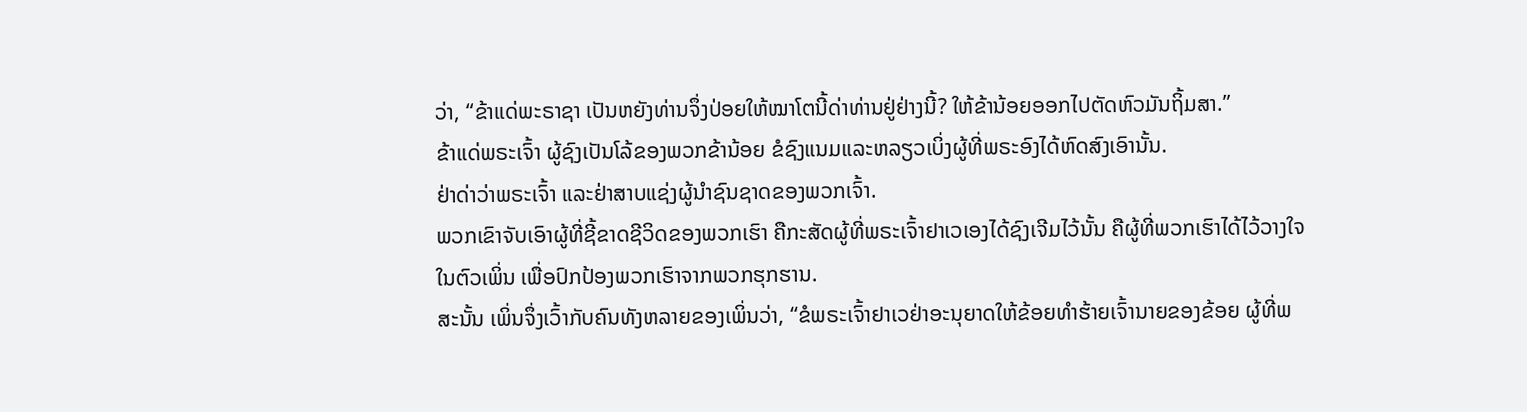ວ່າ, “ຂ້າແດ່ພະຣາຊາ ເປັນຫຍັງທ່ານຈຶ່ງປ່ອຍໃຫ້ໝາໂຕນີ້ດ່າທ່ານຢູ່ຢ່າງນີ້? ໃຫ້ຂ້ານ້ອຍອອກໄປຕັດຫົວມັນຖິ້ມສາ.”
ຂ້າແດ່ພຣະເຈົ້າ ຜູ້ຊົງເປັນໂລ້ຂອງພວກຂ້ານ້ອຍ ຂໍຊົງແນມແລະຫລຽວເບິ່ງຜູ້ທີ່ພຣະອົງໄດ້ຫົດສົງເອົານັ້ນ.
ຢ່າດ່າວ່າພຣະເຈົ້າ ແລະຢ່າສາບແຊ່ງຜູ້ນຳຊົນຊາດຂອງພວກເຈົ້າ.
ພວກເຂົາຈັບເອົາຜູ້ທີ່ຊີ້ຂາດຊີວິດຂອງພວກເຮົາ ຄືກະສັດຜູ້ທີ່ພຣະເຈົ້າຢາເວເອງໄດ້ຊົງເຈີມໄວ້ນັ້ນ ຄືຜູ້ທີ່ພວກເຮົາໄດ້ໄວ້ວາງໃຈໃນຕົວເພິ່ນ ເພື່ອປົກປ້ອງພວກເຮົາຈາກພວກຮຸກຮານ.
ສະນັ້ນ ເພິ່ນຈຶ່ງເວົ້າກັບຄົນທັງຫລາຍຂອງເພິ່ນວ່າ, “ຂໍພຣະເຈົ້າຢາເວຢ່າອະນຸຍາດໃຫ້ຂ້ອຍທຳຮ້າຍເຈົ້ານາຍຂອງຂ້ອຍ ຜູ້ທີ່ພ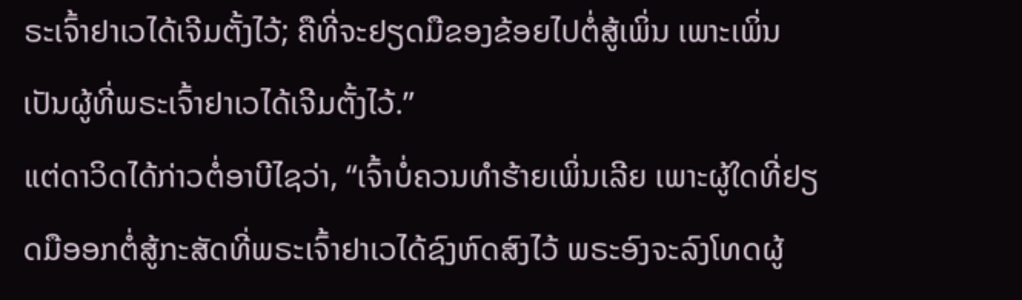ຣະເຈົ້າຢາເວໄດ້ເຈີມຕັ້ງໄວ້; ຄືທີ່ຈະຢຽດມືຂອງຂ້ອຍໄປຕໍ່ສູ້ເພິ່ນ ເພາະເພິ່ນເປັນຜູ້ທີ່ພຣະເຈົ້າຢາເວໄດ້ເຈີມຕັ້ງໄວ້.”
ແຕ່ດາວິດໄດ້ກ່າວຕໍ່ອາບີໄຊວ່າ, “ເຈົ້າບໍ່ຄວນທຳຮ້າຍເພິ່ນເລີຍ ເພາະຜູ້ໃດທີ່ຢຽດມືອອກຕໍ່ສູ້ກະສັດທີ່ພຣະເຈົ້າຢາເວໄດ້ຊົງຫົດສົງໄວ້ ພຣະອົງຈະລົງໂທດຜູ້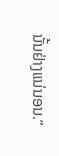ນັ້ນຢ່າງແນ່ນອນ.”